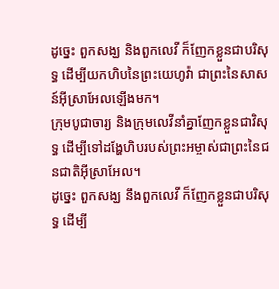ដូច្នេះ ពួកសង្ឃ និងពួកលេវី ក៏ញែកខ្លួនជាបរិសុទ្ធ ដើម្បីយកហិបនៃព្រះយេហូវ៉ា ជាព្រះនៃសាសន៍អ៊ីស្រាអែលឡើងមក។
ក្រុមបូជាចារ្យ និងក្រុមលេវីនាំគ្នាញែកខ្លួនជាវិសុទ្ធ ដើម្បីទៅដង្ហែហិបរបស់ព្រះអម្ចាស់ជាព្រះនៃជនជាតិអ៊ីស្រាអែល។
ដូច្នេះ ពួកសង្ឃ នឹងពួកលេវី ក៏ញែកខ្លួនជាបរិសុទ្ធ ដើម្បី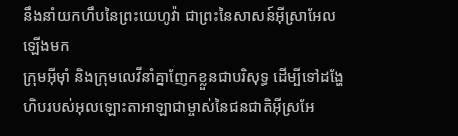នឹងនាំយកហឹបនៃព្រះយេហូវ៉ា ជាព្រះនៃសាសន៍អ៊ីស្រាអែលឡើងមក
ក្រុមអ៊ីមុាំ និងក្រុមលេវីនាំគ្នាញែកខ្លួនជាបរិសុទ្ធ ដើម្បីទៅដង្ហែហិបរបស់អុលឡោះតាអាឡាជាម្ចាស់នៃជនជាតិអ៊ីស្រអែ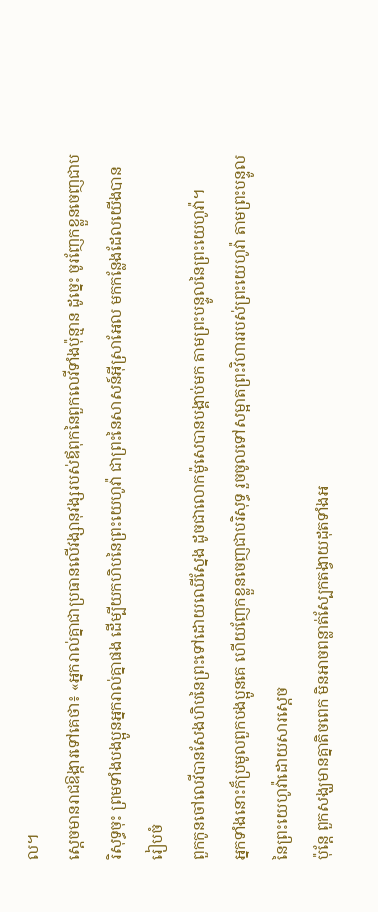ល។
ស្ដេចមានរាជឱង្ការទៅគេថា៖ «អ្នករាល់គ្នាជាប្រធានលើវង្សានុវង្សរបស់ឪពុកនៃពួកលេវីទាំងប៉ុន្មាន ដូច្នេះ ចូរញែកខ្លួនចេញជាបរិសុទ្ធចុះ ព្រមទាំងបងប្អូនអ្នករាល់គ្នាផង ដើម្បីយកហិបនៃព្រះយេហូវ៉ា ជាព្រះនៃសាសន៍អ៊ីស្រាអែល មកកន្លែងដែលយើងបានរៀបចំ
ពួកកូនចៅលេវីបានសែងហិបនៃព្រះទៅដោយឈើស្នែង ដូចជាលោកម៉ូសេបានបង្គាប់មក តាមព្រះបន្ទូលនៃព្រះយេហូវ៉ា។
អ្នកទាំងនោះក៏ប្រមូលពួកបងប្អូនគេ ហើយញែកខ្លួនចេញជាបរិសុទ្ធ រួចចូលទៅសម្អាតព្រះវិហាររបស់ព្រះយេហូវ៉ា តាមព្រះបន្ទូលនៃព្រះយេហូវ៉ាដោយសារស្តេច
ប៉ុន្តែ ពួកសង្ឃមានគ្នាតិចពេក មិនអាចពន្លាត់ស្បែកតង្វាយដុតទាំងអ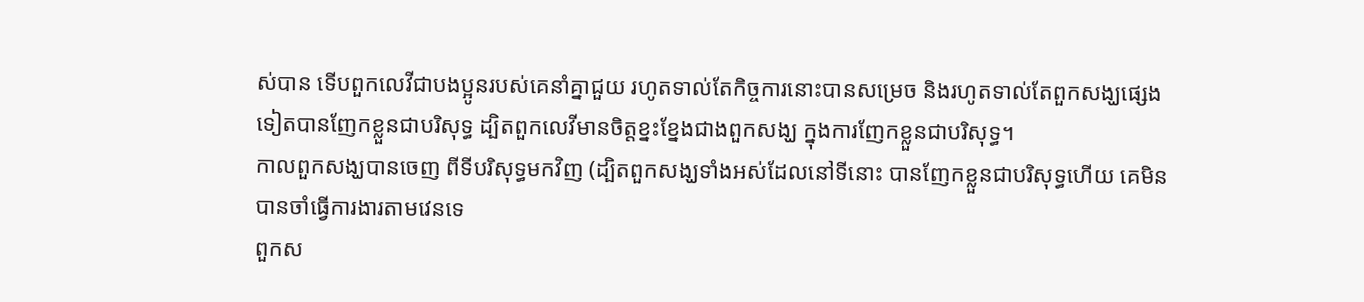ស់បាន ទើបពួកលេវីជាបងប្អូនរបស់គេនាំគ្នាជួយ រហូតទាល់តែកិច្ចការនោះបានសម្រេច និងរហូតទាល់តែពួកសង្ឃផ្សេងទៀតបានញែកខ្លួនជាបរិសុទ្ធ ដ្បិតពួកលេវីមានចិត្តខ្នះខ្នែងជាងពួកសង្ឃ ក្នុងការញែកខ្លួនជាបរិសុទ្ធ។
កាលពួកសង្ឃបានចេញ ពីទីបរិសុទ្ធមកវិញ (ដ្បិតពួកសង្ឃទាំងអស់ដែលនៅទីនោះ បានញែកខ្លួនជាបរិសុទ្ធហើយ គេមិនបានចាំធ្វើការងារតាមវេនទេ
ពួកស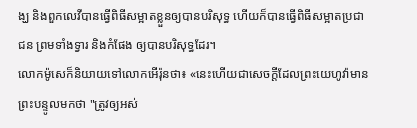ង្ឃ និងពួកលេវីបានធ្វើពិធីសម្អាតខ្លួនឲ្យបានបរិសុទ្ធ ហើយក៏បានធ្វើពិធីសម្អាតប្រជាជន ព្រមទាំងទ្វារ និងកំផែង ឲ្យបានបរិសុទ្ធដែរ។
លោកម៉ូសេក៏និយាយទៅលោកអើរ៉ុនថា៖ «នេះហើយជាសេចក្ដីដែលព្រះយេហូវ៉ាមានព្រះបន្ទូលមកថា "ត្រូវឲ្យអស់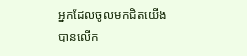អ្នកដែលចូលមកជិតយើង បានលើក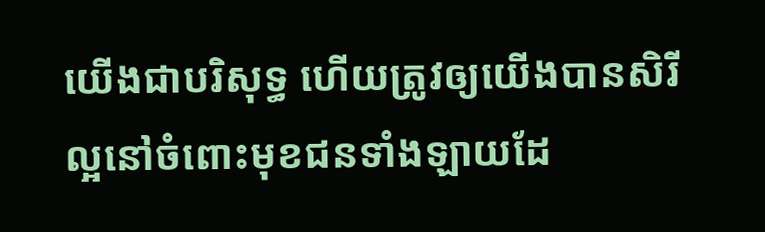យើងជាបរិសុទ្ធ ហើយត្រូវឲ្យយើងបានសិរីល្អនៅចំពោះមុខជនទាំងឡាយដែ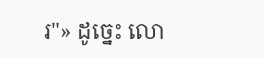រ"» ដូច្នេះ លោ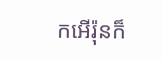កអើរ៉ុនក៏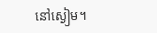នៅស្ងៀម។